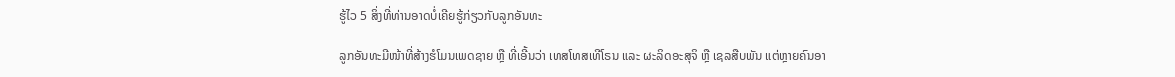ຮູ້ໄວ 5 ສິ່ງທີ່ທ່ານອາດບໍ່ເຄີຍຮູ້ກ່ຽວກັບລູກອັນທະ

ລູກອັນທະມີໜ້າທີ່ສ້າງຮໍໂມນເພດຊາຍ ຫຼື ທີ່ເອີ້ນວ່າ ເທສໂທສເທີໂຣນ ແລະ ຜະລິດອະສຸຈິ ຫຼື ເຊລສືບພັນ ແຕ່ຫຼາຍຄົນອາ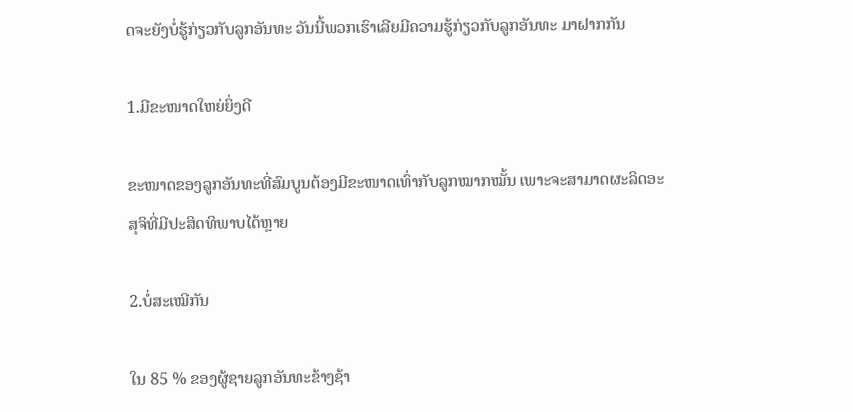ດຈະຍັງບໍ່ຮູ້ກ່ຽວກັບລູກອັນທະ ວັນນີ້ພວກເຮົາເລີຍມີຄວາມຮູ້ກ່ຽວກັບລູກອັນທະ ມາຝາກກັນ

1.ມີຂະໜາດໃຫຍ່ຍິ່ງດີ

ຂະໜາດຂອງລູກອັນທະທີ່ສົມບູນຕ້ອງມີຂະໜາດເທົ່າກັບລູກໝາກໝັ້ນ ເພາະຈະສາມາດຜະລິດອະສຸຈິທີ່ມີປະສິດທິພາບໄດ້ຫຼາຍ

2.ບໍ່ສະເໝີກັນ

ໃນ 85 % ຂອງຜູ້ຊາຍລູກອັນທະຂ້າງຊ້າ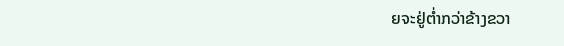ຍຈະຢູ່ຕ່ຳກວ່າຂ້າງຂວາ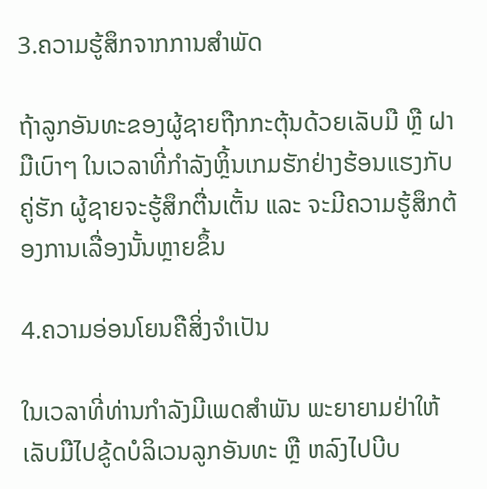3.ຄວາມຮູ້ສຶກຈາກການສຳພັດ

ຖ້າລູກອັນທະຂອງຜູ້ຊາຍຖືກກະຕຸ້ນດ້ວຍເລັບມື ຫຼື ຝາມືເບົາໆ ໃນເວລາທີ່ກຳລັງຫຼິ້ນເກມຮັກຢ່າງຮ້ອນແຮງກັບຄູ່ຮັກ ຜູ້ຊາຍຈະຮູ້ສຶກຕື່ນເຕັ້ນ ແລະ ຈະມີຄວາມຮູ້ສຶກຕ້ອງການເລື່ອງນັ້ນຫຼາຍຂຶ້ນ

4.ຄວາມອ່ອນໂຍນຄືສິ່ງຈຳເປັນ

ໃນເວລາທີ່ທ່ານກຳລັງມີເພດສຳພັນ ພະຍາຍາມຢ່າໃຫ້ເລັບມືໄປຂູ້ດບໍລິເວນລູກອັນທະ ຫຼື ຫລົງໄປບີບ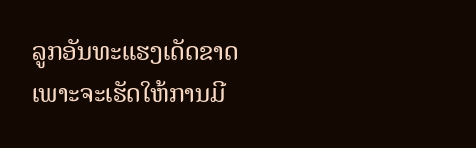ລູກອັນທະແຮງເດັດຂາດ ເພາະຈະເຮັດໃຫ້ການມີ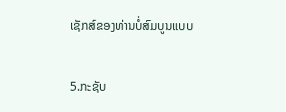ເຊັກສ໌ຂອງທ່ານບໍ່ສົມບູນແບບ

5.ກະຊັບ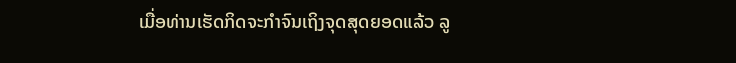ເມື່ອທ່ານເຮັດກິດຈະກຳຈົນເຖິງຈຸດສຸດຍອດແລ້ວ ລູ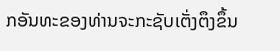ກອັນທະຂອງທ່ານຈະກະຊັບເຕັ່ງຕຶງຂຶ້ນ